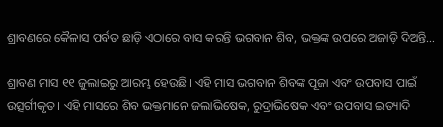ଶ୍ରାବଣରେ କୈଳାସ ପର୍ବତ ଛାଡ଼ି ଏଠାରେ ବାସ କରନ୍ତି ଭଗବାନ ଶିବ, ଭକ୍ତଙ୍କ ଉପରେ ଅଜାଡ଼ି ଦିଅନ୍ତି…

ଶ୍ରାବଣ ମାସ ୧୧ ଜୁଲାଇରୁ ଆରମ୍ଭ ହେଉଛି। ଏହି ମାସ ଭଗବାନ ଶିବଙ୍କ ପୂଜା ଏବଂ ଉପବାସ ପାଇଁ ଉତ୍ସର୍ଗୀକୃତ। ଏହି ମାସରେ ଶିବ ଭକ୍ତମାନେ ଜଲାଭିଷେକ, ରୁଦ୍ରାଭିଷେକ ଏବଂ ଉପବାସ ଇତ୍ୟାଦି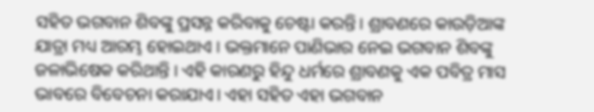ସହିତ ଭଗବାନ ଶିବଙ୍କୁ ପ୍ରସନ୍ନ କରିବାକୁ ଚେଷ୍ଟା କରନ୍ତି। ଶ୍ରାବଣରେ କାଉଡ଼ିଆଙ୍କ ଯାତ୍ରା ମଧ୍ୟ ଆରମ୍ଭ ହୋଇଥାଏ । ଭକ୍ତମାନେ ପାଣିଭାର ନେଇ ଭଗବାନ ଶିବଙ୍କୁ ଜଳାଭିଷେକ କରିଥାନ୍ତି । ଏହି କାରଣରୁ ହିନ୍ଦୁ ଧର୍ମରେ ଶ୍ରାବଣକୁ ଏକ ପବିତ୍ର ମାସ ଭାବରେ ବିବେଚନା କରାଯାଏ। ଏହା ସହିତ ଏହା ଭଗବାନ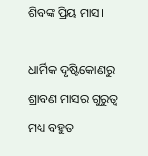ଶିବଙ୍କ ପ୍ରିୟ ମାସ।

ଧାର୍ମିକ ଦୃଷ୍ଟିକୋଣରୁ ଶ୍ରାବଣ ମାସର ଗୁରୁତ୍ୱ ମଧ୍ୟ ବହୁତ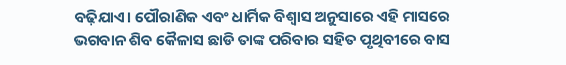ବଢ଼ିଯାଏ। ପୌରାଣିକ ଏବଂ ଧାର୍ମିକ ବିଶ୍ୱାସ ଅନୁସାରେ ଏହି ମାସରେ ଭଗବାନ ଶିବ କୈଳାସ ଛାଡି ତାଙ୍କ ପରିବାର ସହିତ ପୃଥିବୀରେ ବାସ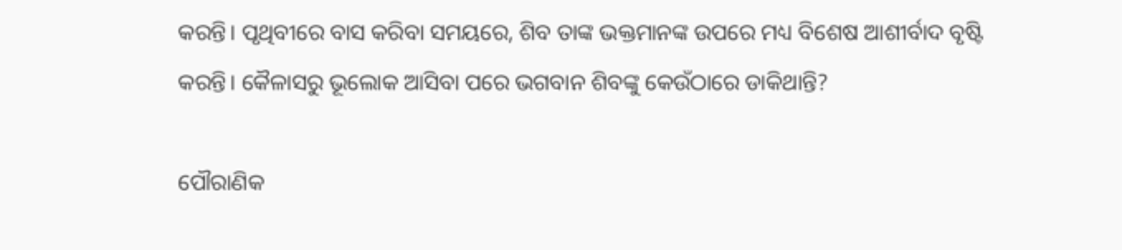କରନ୍ତି। ପୃଥିବୀରେ ବାସ କରିବା ସମୟରେ, ଶିବ ତାଙ୍କ ଭକ୍ତମାନଙ୍କ ଉପରେ ମଧ୍ୟ ବିଶେଷ ଆଶୀର୍ବାଦ ବୃଷ୍ଟି କରନ୍ତି। କୈଳାସରୁ ଭୂଲୋକ ଆସିବା ପରେ ଭଗବାନ ଶିବଙ୍କୁ କେଉଁଠାରେ ଡାକିଥାନ୍ତି?

ପୌରାଣିକ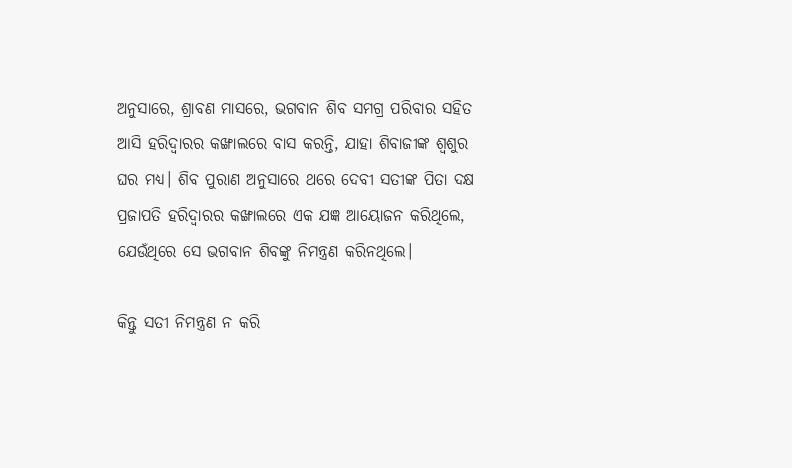ଅନୁସାରେ, ଶ୍ରାବଣ ମାସରେ, ଭଗବାନ ଶିବ ସମଗ୍ର ପରିବାର ସହିତ ଆସି ହରିଦ୍ୱାରର କଙ୍ଖାଲରେ ବାସ କରନ୍ତି, ଯାହା ଶିବାଜୀଙ୍କ ଶ୍ୱଶୁର ଘର ମଧ୍ୟ। ଶିବ ପୁରାଣ ଅନୁସାରେ ଥରେ ଦେବୀ ସତୀଙ୍କ ପିତା ଦକ୍ଷ ପ୍ରଜାପତି ହରିଦ୍ୱାରର କଙ୍ଖାଲରେ ଏକ ଯଜ୍ଞ ଆୟୋଜନ କରିଥିଲେ, ଯେଉଁଥିରେ ସେ ଭଗବାନ ଶିବଙ୍କୁ ନିମନ୍ତ୍ରଣ କରିନଥିଲେ।

କିନ୍ତୁ ସତୀ ନିମନ୍ତ୍ରଣ ନ କରି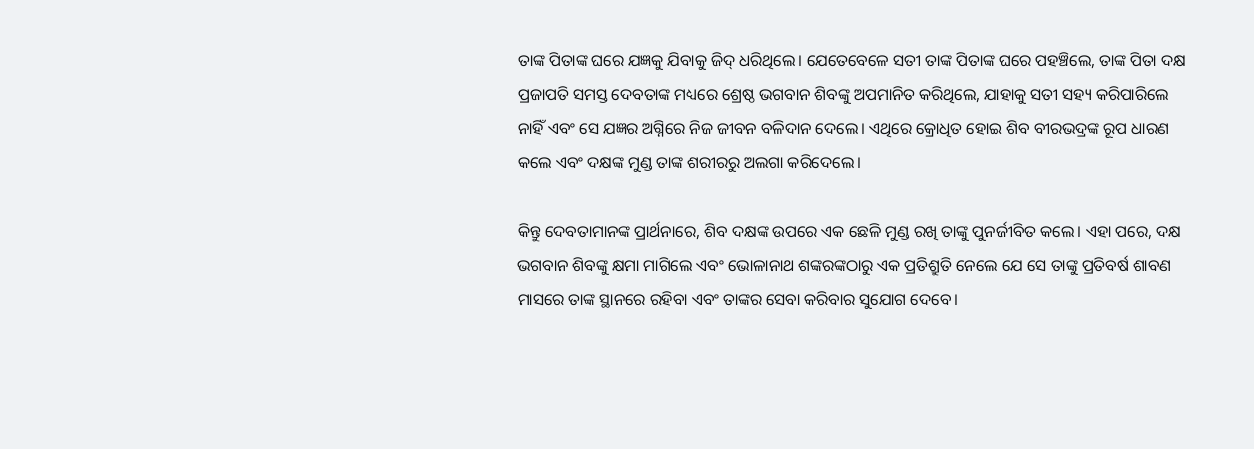ତାଙ୍କ ପିତାଙ୍କ ଘରେ ଯଜ୍ଞକୁ ଯିବାକୁ ଜିଦ୍ ଧରିଥିଲେ। ଯେତେବେଳେ ସତୀ ତାଙ୍କ ପିତାଙ୍କ ଘରେ ପହଞ୍ଚିଲେ, ତାଙ୍କ ପିତା ଦକ୍ଷ ପ୍ରଜାପତି ସମସ୍ତ ଦେବତାଙ୍କ ମଧ୍ୟରେ ଶ୍ରେଷ୍ଠ ଭଗବାନ ଶିବଙ୍କୁ ଅପମାନିତ କରିଥିଲେ, ଯାହାକୁ ସତୀ ସହ୍ୟ କରିପାରିଲେ ନାହିଁ ଏବଂ ସେ ଯଜ୍ଞର ଅଗ୍ନିରେ ନିଜ ଜୀବନ ବଳିଦାନ ଦେଲେ। ଏଥିରେ କ୍ରୋଧିତ ହୋଇ ଶିବ ବୀରଭଦ୍ରଙ୍କ ରୂପ ଧାରଣ କଲେ ଏବଂ ଦକ୍ଷଙ୍କ ମୁଣ୍ଡ ତାଙ୍କ ଶରୀରରୁ ଅଲଗା କରିଦେଲେ।

କିନ୍ତୁ ଦେବତାମାନଙ୍କ ପ୍ରାର୍ଥନାରେ, ଶିବ ଦକ୍ଷଙ୍କ ଉପରେ ଏକ ଛେଳି ମୁଣ୍ଡ ରଖି ତାଙ୍କୁ ପୁନର୍ଜୀବିତ କଲେ। ଏହା ପରେ, ଦକ୍ଷ ଭଗବାନ ଶିବଙ୍କୁ କ୍ଷମା ମାଗିଲେ ଏବଂ ଭୋଳାନାଥ ଶଙ୍କରଙ୍କଠାରୁ ଏକ ପ୍ରତିଶ୍ରୁତି ନେଲେ ଯେ ସେ ତାଙ୍କୁ ପ୍ରତିବର୍ଷ ଶାବଣ ମାସରେ ତାଙ୍କ ସ୍ଥାନରେ ରହିବା ଏବଂ ତାଙ୍କର ସେବା କରିବାର ସୁଯୋଗ ଦେବେ।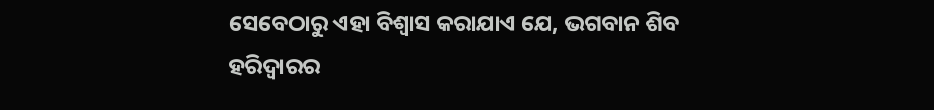ସେବେଠାରୁ ଏହା ବିଶ୍ୱାସ କରାଯାଏ ଯେ, ଭଗବାନ ଶିବ ହରିଦ୍ୱାରର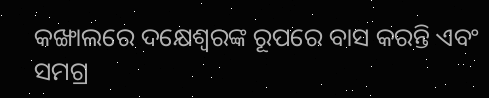କଙ୍ଖାଲରେ ଦକ୍ଷେଶ୍ୱରଙ୍କ ରୂପରେ ବାସ କରନ୍ତି ଏବଂ ସମଗ୍ର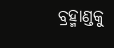ବ୍ରହ୍ମାଣ୍ଡକୁ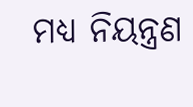ମଧ୍ୟ ନିୟନ୍ତ୍ରଣ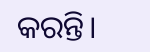କରନ୍ତି।